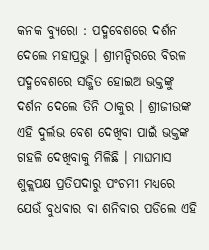କନକ ବ୍ୟୁରୋ : ପଦ୍ମବେଶରେ ଦର୍ଶନ ଦେଲେ ମହାପ୍ରଭୁ । ଶ୍ରୀମନ୍ଦିରରେ ବିରଳ ପଦ୍ମବେଶରେ ସଜ୍ଜିତ ହୋଇଅ ଭକ୍ତଙ୍କୁ ଦର୍ଶନ ଦେଲେ ତିନି ଠାକୁର । ଶ୍ରୀଜୀଉଙ୍କ ଏହି ଦୁର୍ଲଭ ବେଶ ଦେଖିବା ପାଇଁ ଭକ୍ତଙ୍କ ଗହଳି ଦେଖିବାକୁ ମିଳିଛି । ମାଘମାସ ଶୁକ୍ଲପକ୍ଷ ପ୍ରତିପଦାରୁ ପଂଚମୀ ମଧ୍ୟରେ ଯେଉଁ ବୁଧବାର ବା ଶନିବାର ପଡିଲେ ଏହି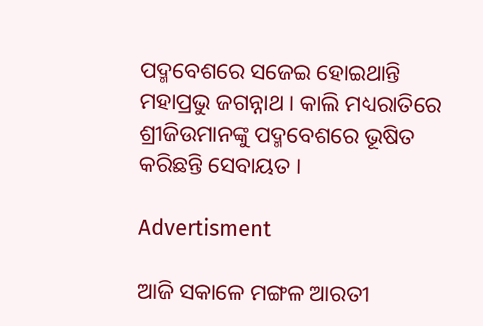ପଦ୍ମବେଶରେ ସଜେଇ ହୋଇଥାନ୍ତି ମହାପ୍ରଭୁ ଜଗନ୍ନାଥ । କାଲି ମଧ୍ୟରାତିରେ ଶ୍ରୀଜିଉମାନଙ୍କୁ ପଦ୍ମବେଶରେ ଭୂଷିତ କରିଛନ୍ତି ସେବାୟତ ।

Advertisment

ଆଜି ସକାଳେ ମଙ୍ଗଳ ଆରତୀ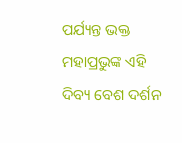ପର୍ଯ୍ୟନ୍ତ ଭକ୍ତ ମହାପ୍ରଭୁଙ୍କ ଏହି ଦିବ୍ୟ ବେଶ ଦର୍ଶନ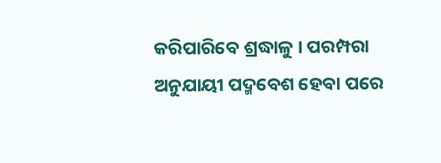କରିପାରିବେ ଶ୍ରଦ୍ଧାଳୁ । ପରମ୍ପରା ଅନୁଯାୟୀ ପଦ୍ମବେଶ ହେବା ପରେ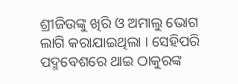ଶ୍ରୀଜିଉଙ୍କୁ ଖିରି ଓ ଅମାଲୁ ଭୋଗ ଲାଗି କରାଯାଇଥିଲା । ସେହିପରି ପଦ୍ମବେଶରେ ଥାଇ ଠାକୁରଙ୍କ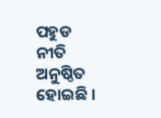ପହୁଡ ନୀତି ଅନୁଷ୍ଠିତ ହୋଇଛି ।